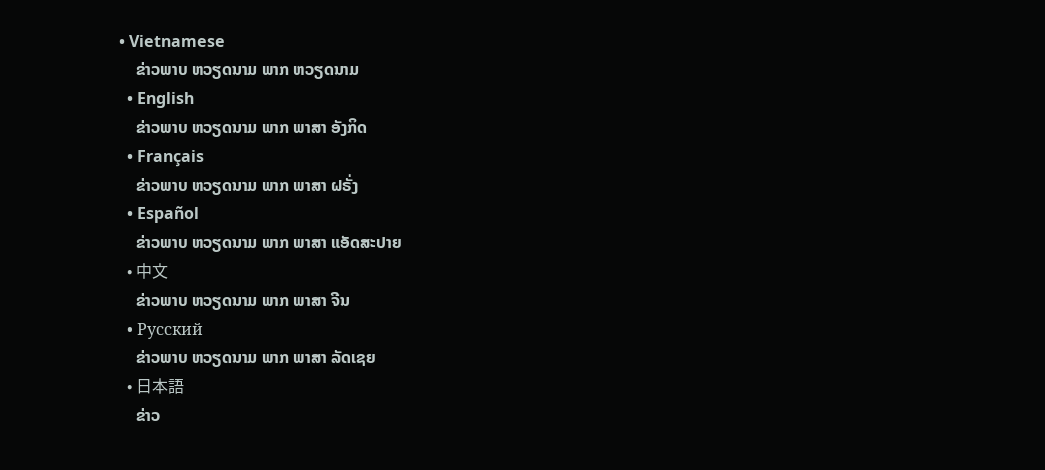• Vietnamese
    ຂ່າວພາບ ຫວຽດນາມ ພາກ ຫວຽດນາມ
  • English
    ຂ່າວພາບ ຫວຽດນາມ ພາກ ພາສາ ອັງກິດ
  • Français
    ຂ່າວພາບ ຫວຽດນາມ ພາກ ພາສາ ຝຣັ່ງ
  • Español
    ຂ່າວພາບ ຫວຽດນາມ ພາກ ພາສາ ແອັດສະປາຍ
  • 中文
    ຂ່າວພາບ ຫວຽດນາມ ພາກ ພາສາ ຈີນ
  • Русский
    ຂ່າວພາບ ຫວຽດນາມ ພາກ ພາສາ ລັດເຊຍ
  • 日本語
    ຂ່າວ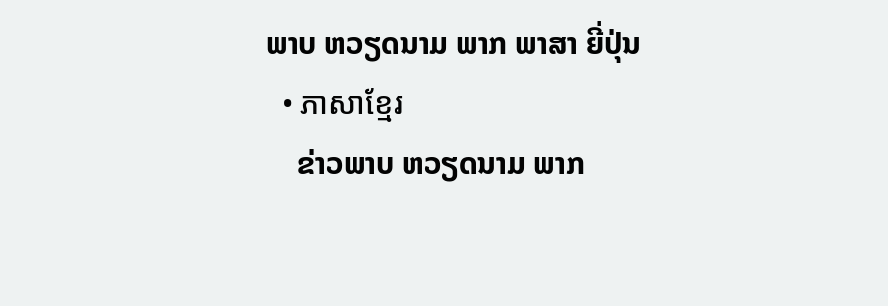ພາບ ຫວຽດນາມ ພາກ ພາສາ ຍີ່ປຸ່ນ
  • ភាសាខ្មែរ
    ຂ່າວພາບ ຫວຽດນາມ ພາກ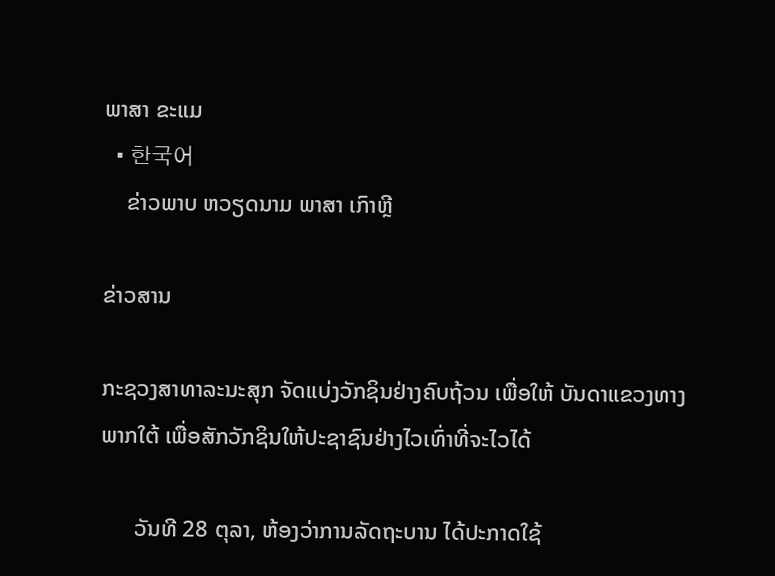ພາສາ ຂະແມ
  • 한국어
    ຂ່າວພາບ ຫວຽດນາມ ພາສາ ເກົາຫຼີ

ຂ່າວສານ

ກະຊວງສາທາລະນະສຸກ ຈັດແບ່ງວັກຊິນຢ່າງຄົບຖ້ວນ ເພື່ອໃຫ້ ບັນດາແຂວງທາງພາກໃຕ້ ເພື່ອສັກວັກຊິນໃຫ້ປະຊາຊົນຢ່າງໄວເທົ່າທີ່ຈະໄວໄດ້

      ວັນທີ 28 ຕຸລາ, ຫ້ອງວ່າການລັດຖະບານ ໄດ້ປະກາດໃຊ້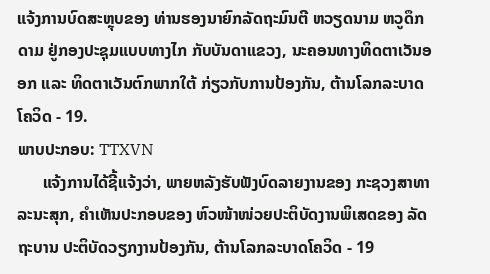ແຈ້ງການບົດສະຫຼຸບຂອງ ທ່ານຮອງນາຍົກລັດຖະມົນຕີ ຫວຽດນາມ ຫວູດຶກດາມ ຢູ່ກອງປະຊຸມແບບທາງໄກ ກັບບັນດາແຂວງ, ນະຄອນທາງທິດຕາເວັນອອກ ແລະ ທິດຕາເວັນຕົກພາກໃຕ້ ກ່ຽວກັບການປ້ອງກັນ, ຕ້ານໂລກລະບາດໂຄວິດ - 19.
ພາບປະກອບ: TTXVN
      ແຈ້ງການໄດ້ຊີ້ແຈ້ງວ່າ, ພາຍຫລັງຮັບຟັງບົດລາຍງານຂອງ ກະຊວງສາທາລະນະສຸກ, ຄຳເຫັນປະກອບຂອງ ຫົວໜ້າໜ່ວຍປະຕິບັດງານພິເສດຂອງ ລັດຖະບານ ປະຕິບັດວຽກງານປ້ອງກັນ, ຕ້ານໂລກລະບາດໂຄວິດ - 19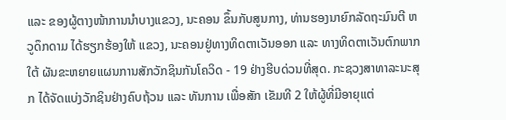ແລະ ຂອງຜູ້ຕາງໜ້າການນຳບາງແຂວງ, ນະຄອນ ຂຶ້ນກັບສູນກາງ, ທ່ານຮອງນາຍົກລັດຖະມົນຕີ ຫວູດຶກດາມ ໄດ້ຮຽກຮ້ອງໃຫ້ ແຂວງ, ນະຄອນຢູ່ທາງທິດຕາເວັນອອກ ແລະ ທາງທິດຕາເວັນຕົກພາກໃຕ້ ຜັນຂະຫຍາຍແຜນການສັກວັກຊິນກັນໂຄວິດ - 19 ຢ່າງຮີບດ່ວນທີ່ສຸດ. ກະຊວງສາທາລະນະສຸກ ໄດ້ຈັດແບ່ງວັກຊິນຢ່າງຄົບຖ້ວນ ແລະ ທັນການ ເພື່ອສັກ ເຂັມທີ 2 ໃຫ້ຜູ້ທີ່ມີອາຍຸແຕ່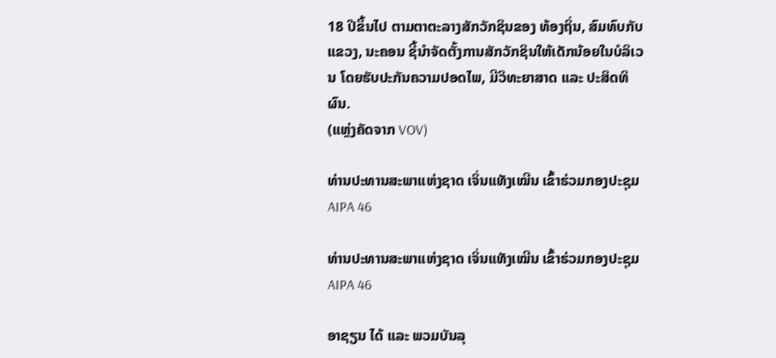18 ປີຂຶ້ນໄປ ຕາມຕາຕະລາງສັກວັກຊິນຂອງ ທ້ອງຖິ່ນ, ສົມທົບກັບ ແຂວງ, ນະຄອນ ຊີ້ນຳຈັດຕັ້ງການສັກວັກຊິນໃຫ້ເດັກນ້ອຍໃນບໍລິເວນ ໂດຍຮັບປະກັນຄວາມປອດໄພ, ມີວິທະຍາສາດ ແລະ ປະສິດທິຜົນ.
(ແຫຼ່ງຄັດຈາກ VOV)

ທ່ານປະທານສະພາແຫ່ງຊາດ ເຈິ່ນແທັງເໝີນ ເຂົ້າຮ່ວມກອງປະຊຸມ AIPA 46

ທ່ານປະທານສະພາແຫ່ງຊາດ ເຈິ່ນແທັງເໝີນ ເຂົ້າຮ່ວມກອງປະຊຸມ AIPA 46

ອາຊຽນ ໄດ້ ແລະ ພວມບັນລຸ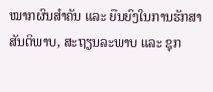ໝາກຜົນສຳຄັນ ແລະ ຍືນຍົງໃນການຮັກສາສັນຕິພາບ, ສະຖຽນລະພາບ ແລະ ຊຸກ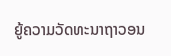ຍູ້ຄວາມວັດທະນາຖາວອນ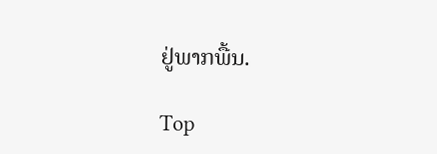ຢູ່ພາກພື້ນ.

Top